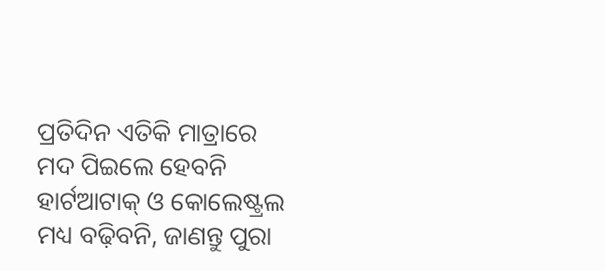ପ୍ରତିଦିନ ଏତିକି ମାତ୍ରାରେ ମଦ ପିଇଲେ ହେବନି ହାର୍ଟଆଟାକ୍ ଓ କୋଲେଷ୍ଟ୍ରଲ ମଧ୍ୟ ବଢ଼ିବନି, ଜାଣନ୍ତୁ ପୁରା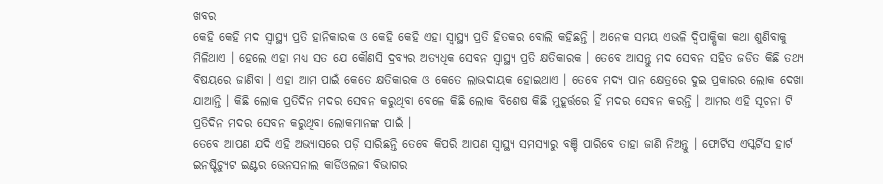ଖବର
କେହି କେହି ମଦ ସ୍ବାସ୍ଥ୍ୟ ପ୍ରତି ହାନିକାରକ ଓ କେହି କେହି ଏହା ସ୍ବାସ୍ଥ୍ୟ ପ୍ରତି ହିତକର ବୋଲି କହିଛନ୍ତି । ଅନେକ ସମୟ ଏଭଳି ଦ୍ୱିପାକ୍ଷିକା କଥା ଶୁଣିବାକୁ ମିଳିଥାଏ । ହେଲେ ଏହା ମଧ୍ୟ ସତ ଯେ କୌଣସି ଦ୍ରବ୍ୟର ଅତ୍ୟଧିକ ସେବନ ସ୍ବାସ୍ଥ୍ୟ ପ୍ରତି କ୍ଷତିକାରକ । ତେବେ ଆସନ୍ତୁ ମଦ ସେବନ ସହିତ ଜଡିତ କିଛି ତଥ୍ୟ ବିଷୟରେ ଜାଣିବା । ଏହା ଆମ ପାଇଁ କେତେ କ୍ଷତିକାରକ ଓ କେତେ ଲାଭଦାୟକ ହୋଇଥାଏ । ତେବେ ମଦ୍ୟ ପାନ କ୍ଷେତ୍ରରେ ଦୁଇ ପ୍ରକାରର ଲୋକ ଦେଖା ଯାଆନ୍ତି । କିଛି ଲୋକ ପ୍ରତିଦିନ ମଦର ସେବନ କରୁଥିବା ବେଳେ କିଛି ଲୋକ ବିଶେଷ କିଛି ମୁହୂର୍ତ୍ତରେ ହିଁ ମଦର ସେବନ କରନ୍ତି । ଆମର ଏହି ସୂଚନା ଟି ପ୍ରତିଦିନ ମଦର ସେବନ କରୁଥିବା ଲୋକମାନଙ୍କ ପାଇଁ ।
ତେବେ ଆପଣ ଯଦି ଏହି ଅଭ୍ୟାସରେ ପଡ଼ି ସାରିଛନ୍ତି ତେବେ କିପରି ଆପଣ ସ୍ବାସ୍ଥ୍ୟ ସମସ୍ୟାରୁ ବଞ୍ଚି ପାରିବେ ତାହା ଜାଣି ନିଅନ୍ତୁ । ଫୋର୍ଟିସ ଏସ୍କର୍ଟିସ ହାର୍ଟ ଇନଷ୍ଟିଚ୍ୟୁଟ ଇଣ୍ଟର ଭେନସନାଲ କାର୍ଡିଓଲଜୀ ବିଭାଗର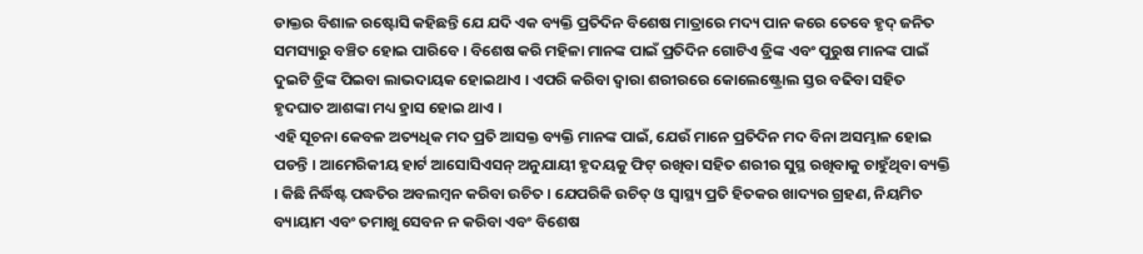ଡାକ୍ତର ବିଶାଳ ରଷ୍ଟୋସି କହିଛନ୍ତି ଯେ ଯଦି ଏକ ବ୍ୟକ୍ତି ପ୍ରତିଦିନ ବିଶେଷ ମାତ୍ରାରେ ମଦ୍ୟ ପାନ କରେ ତେବେ ହୃଦ୍ ଜନିତ ସମସ୍ୟାରୁ ବଞ୍ଚିତ ହୋଇ ପାରିବେ । ବିଶେଷ କରି ମହିଳା ମାନଙ୍କ ପାଇଁ ପ୍ରତିଦିନ ଗୋଟିଏ ଡ୍ରିଙ୍କ ଏବଂ ପୁରୁଷ ମାନଙ୍କ ପାଇଁ ଦୁଇଟି ଡ୍ରିଙ୍କ ପିଇବା ଲାଭଦାୟକ ହୋଇଥାଏ । ଏପରି କରିବା ଦ୍ୱାରା ଶରୀରରେ କୋଲେଷ୍ଟ୍ରୋଲ ସ୍ତର ବଢିବା ସହିତ ହୃଦଘାତ ଆଶଙ୍କା ମଧ୍ୟ ହ୍ରାସ ହୋଇ ଥାଏ ।
ଏହି ସୂଚନା କେବଳ ଅତ୍ୟଧିକ ମଦ ପ୍ରତି ଆସକ୍ତ ବ୍ୟକ୍ତି ମାନଙ୍କ ପାଇଁ, ଯେଉଁ ମାନେ ପ୍ରତିଦିନ ମଦ ବିନା ଅସମ୍ଭାଳ ହୋଇ ପଡନ୍ତି । ଆମେରିକୀୟ ହାର୍ଟ ଆସୋସିଏସନ୍ ଅନୁଯାୟୀ ହୃଦୟକୁ ଫିଟ୍ ରଖିବା ସହିତ ଶରୀର ସୁସ୍ଥ ରଖିବାକୁ ଚାହୁଁଥିବା ବ୍ୟକ୍ତି । କିଛି ନିର୍ଦ୍ଧିଷ୍ଟ ପଦ୍ଧତିର ଅବଲମ୍ବନ କରିବା ଉଚିତ । ଯେପରିକି ଉଚିତ୍ ଓ ସ୍ବାସ୍ଥ୍ୟ ପ୍ରତି ହିତକର ଖାଦ୍ୟର ଗ୍ରହଣ, ନିୟମିତ ବ୍ୟାୟାମ ଏବଂ ତମାଖୁ ସେବନ ନ କରିବା ଏବଂ ବିଶେଷ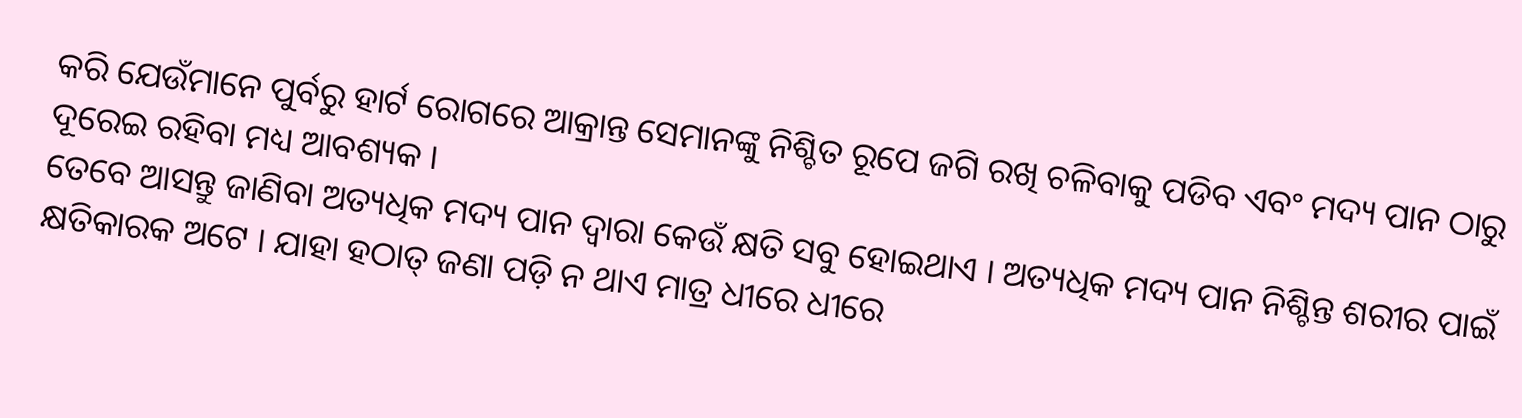କରି ଯେଉଁମାନେ ପୁର୍ବରୁ ହାର୍ଟ ରୋଗରେ ଆକ୍ରାନ୍ତ ସେମାନଙ୍କୁ ନିଶ୍ଚିତ ରୂପେ ଜଗି ରଖି ଚଳିବାକୁ ପଡିବ ଏବଂ ମଦ୍ୟ ପାନ ଠାରୁ ଦୂରେଇ ରହିବା ମଧ୍ୟ ଆବଶ୍ୟକ ।
ତେବେ ଆସନ୍ତୁ ଜାଣିବା ଅତ୍ୟଧିକ ମଦ୍ୟ ପାନ ଦ୍ୱାରା କେଉଁ କ୍ଷତି ସବୁ ହୋଇଥାଏ । ଅତ୍ୟଧିକ ମଦ୍ୟ ପାନ ନିଶ୍ଚିନ୍ତ ଶରୀର ପାଇଁ କ୍ଷତିକାରକ ଅଟେ । ଯାହା ହଠାତ୍ ଜଣା ପଡ଼ି ନ ଥାଏ ମାତ୍ର ଧୀରେ ଧୀରେ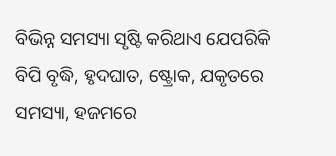ବିଭିନ୍ନ ସମସ୍ୟା ସୃଷ୍ଟି କରିଥାଏ ଯେପରିକି ବିପି ବୃଦ୍ଧି, ହୃଦଘାତ, ଷ୍ଟ୍ରୋକ, ଯକୃତରେ ସମସ୍ୟା, ହଜମରେ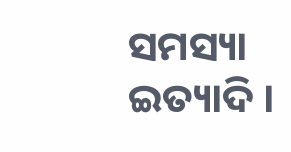ସମସ୍ୟା ଇତ୍ୟାଦି ।